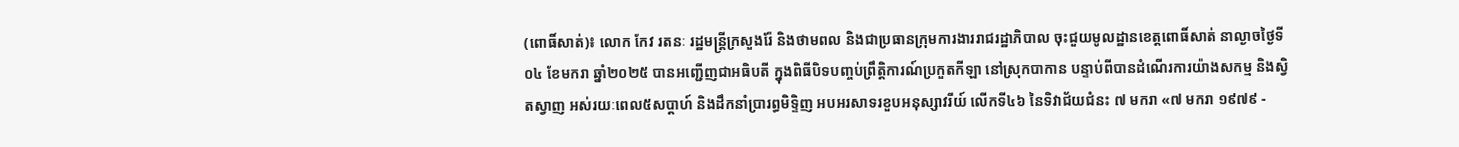(ពោធិ៍សាត់)៖ លោក កែវ រតនៈ រដ្ឋមន្ត្រីក្រសួងរ៉ែ និងថាមពល និងជាប្រធានក្រុមការងាររាជរដ្ឋាភិបាល ចុះជួយមូលដ្ឋានខេត្តពោធិ៍សាត់ នាល្ងាចថ្ងៃទី០៤ ខែមករា ឆ្នាំ២០២៥ បានអញ្ជើញជាអធិបតី ក្នុងពិធីបិទបញ្ចប់ព្រឹត្តិការណ៍ប្រកួតកីឡា នៅស្រុកបាកាន បន្ទាប់ពីបានដំណើរការយ៉ាងសកម្ម និងស្វិតស្វាញ អស់រយៈពេល៥សប្តាហ៍ និងដឹកនាំប្រារព្ធមិទ្ទិញ អបអរសាទរខួបអនុស្សាវរីយ៍ លើកទី៤៦ នៃទិវាជ័យជំនះ ៧ មករា «៧ មករា ១៩៧៩ -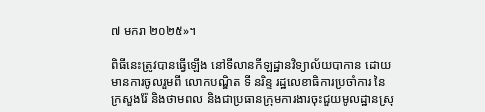៧ មករា ២០២៥»។

ពិធីនេះត្រូវបានធ្វើឡើង នៅទីលានកីឡដ្ឋានវិទ្យាល័យបាកាន ដោយមានការចូលរួមពី លោកបណ្ឌិត ទី នរិន្ទ រដ្ឋលេខាធិការប្រចាំការ នៃក្រសួងរ៉ែ និងថាមពល និងជាប្រធានក្រុមការងារចុះជួយមូលដ្ឋានស្រុ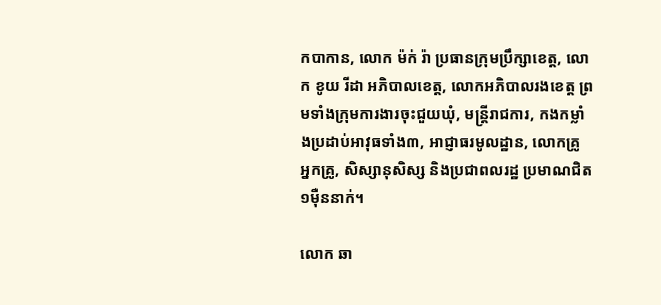កបាកាន, លោក ម៉ក់ រ៉ា ប្រធានក្រុមប្រឹក្សាខេត្ត, លោក ខូយ រីដា អភិបាលខេត្ត, លោកអភិបាលរងខេត្ត ព្រមទាំងក្រុមការងារចុះជួយឃុំ, មន្ត្រីរាជការ, កងកម្លាំងប្រដាប់អាវុធទាំង៣, អាជ្ញាធរមូលដ្ឋាន, លោកគ្រូ អ្នកគ្រូ, សិស្សានុសិស្ស និងប្រជាពលរដ្ឋ ប្រមាណជិត១ម៉ឺននាក់។

លោក ឆា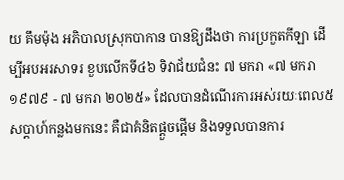យ គឹមម៉ុង អភិបាលស្រុកបាកាន បានឱ្យដឹងថា ការប្រកួតកីឡា ដើម្បីអបអរសាទរ ខួបលើកទី៤៦ ទិវាជ័យជំនះ ៧ មករា «៧ មករា ១៩៧៩ - ៧ មករា ២០២៥» ដែលបានដំណើរការអស់រយៈពេល៥សប្តាហ៍កន្លងមកនេះ គឺជាគំនិតផ្តួចផ្តើម និងទទួលបានការ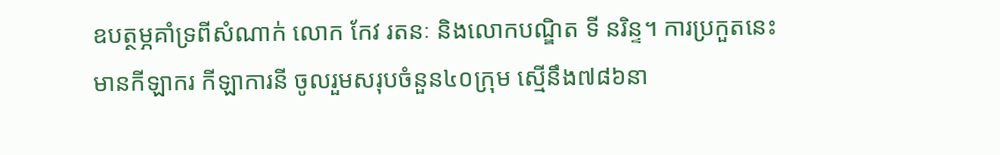ឧបត្ថម្ភគាំទ្រពីសំណាក់ លោក កែវ រតនៈ និងលោកបណ្ឌិត ទី នរិន្ទ។ ការប្រកួតនេះ មានកីឡាករ កីឡាការនី ចូលរួមសរុបចំនួន៤០ក្រុម ស្មើនឹង៧៨៦នា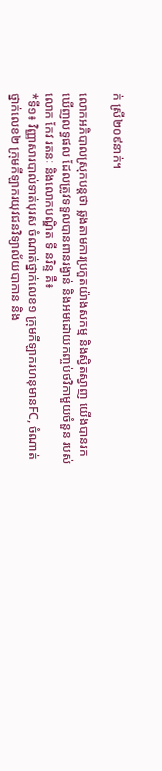ក់ ស្រី២០៩នាក់។

លោកអភិបាលស្រុកបន្តថា ឆ្លងតាមការប្រកួតយ៉ាងសកម្ម និងស្វិតស្វាញ យើងបានរកឃើញលទ្ធផល ដែលត្រូវទទួលបានពានរង្វាន់ និងអមដោយកញ្ចប់ថវិកាមួយចំនួន របស់លោក កែវ រតនៈ និងលោកបណ្ឌិត ទី នរិន្ទ គឺ៖
*ទី១៖ វិញ្ញាសារបាល់ទាត់បុរស ចំណាត់ថ្នាក់លេខ១ ក្រុមកីឡាករហនុមានFC, ចំណាត់ថ្នាក់លេខ២ ក្រុមកីឡាករយុវជនវិទ្យាល័យបាកាន និង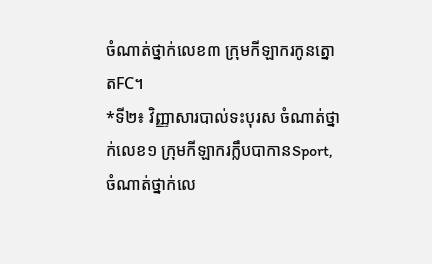ចំណាត់ថ្នាក់លេខ៣ ក្រុមកីឡាករកូនត្នោតFC។
*ទី២៖ វិញ្ញាសារបាល់ទះបុរស ចំណាត់ថ្នាក់លេខ១ ក្រុមកីឡាករក្លឹបបាកានSport, ចំណាត់ថ្នាក់លេ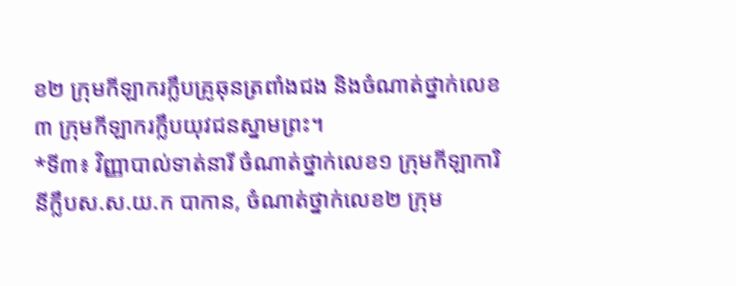ខ២ ក្រុមកីឡាករក្លឹបគ្រូឆុនត្រពាំងជង និងចំណាត់ថ្នាក់លេខ៣ ក្រុមកីឡាករក្លឹបយុវជនស្នាមព្រះ។
*ទី៣៖ វិញ្ញាបាល់ទាត់នារី ចំណាត់ថ្នាក់លេខ១ ក្រុមកីឡាការិនីក្លឹបស.ស.យ.ក បាកាន, ចំណាត់ថ្នាក់លេខ២ ក្រុម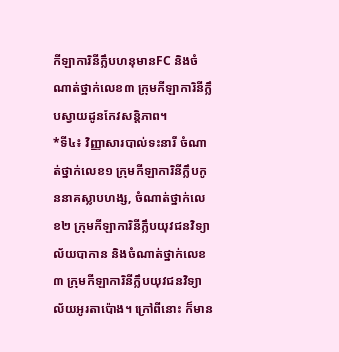កីឡាការិនីក្លឹបហនុមានFC និងចំណាត់ថ្នាក់លេខ៣ ក្រុមកីឡាការិនីក្លឹបស្វាយដូនកែវសន្តិភាព។
*ទី៤៖ វិញ្ញាសារបាល់ទះនារី ចំណាត់ថ្នាក់លេខ១ ក្រុមកីឡាការិនីក្លឹបកូននាគស្លាបហង្ស, ចំណាត់ថ្នាក់លេខ២ ក្រុមកីឡាការិនីក្លឹបយុវជនវិទ្យាល័យបាកាន និងចំណាត់ថ្នាក់លេខ៣ ក្រុមកីឡាការិនីក្លឹបយុវជនវិទ្យាល័យអូរតាប៉ោង។ ក្រៅពីនោះ ក៏មាន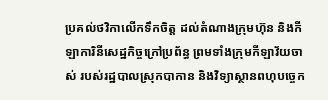ប្រគល់ថវិកាលើកទឹកចិត្ត ដល់តំណាងក្រុមហ៊ុន និងកីឡាការិនីសេដ្ឋកិច្ចក្រៅប្រព័ន្ធ ព្រមទាំងក្រុមកីឡាវ័យចាស់ របស់រដ្ឋបាលស្រុកបាកាន និងវិទ្យាស្ថានពហុបច្ចេក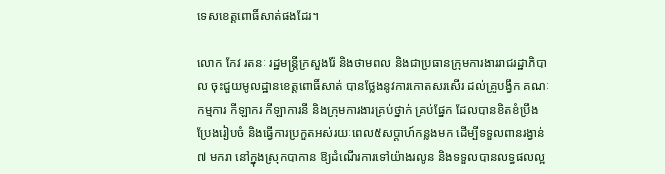ទេសខេត្តពោធិ៍សាត់ផងដែរ។

លោក កែវ រតនៈ រដ្ឋមន្ត្រីក្រសួងរ៉ែ និងថាមពល និងជាប្រធានក្រុមការងាររាជរដ្ឋាភិបាល ចុះជួយមូលដ្ឋានខេត្តពោធិ៍សាត់ បានថ្លែងនូវការកោតសរសើរ ដល់គ្រូបង្វឹក គណៈកម្មការ កីឡាករ កីឡាការនី និងក្រុមការងារគ្រប់ថ្នាក់ គ្រប់ផ្នែក ដែលបានខិតខំប្រឹងប្រែងរៀបចំ និងធ្វើការប្រកួតអស់រយៈពេល៥សប្តាហ៍កន្លងមក ដើម្បីទទួលពានរង្វាន់ ៧ មករា នៅក្នុងស្រុកបាកាន ឱ្យដំណើរការទៅយ៉ាងរលូន និងទទួលបានលទ្ធផលល្អ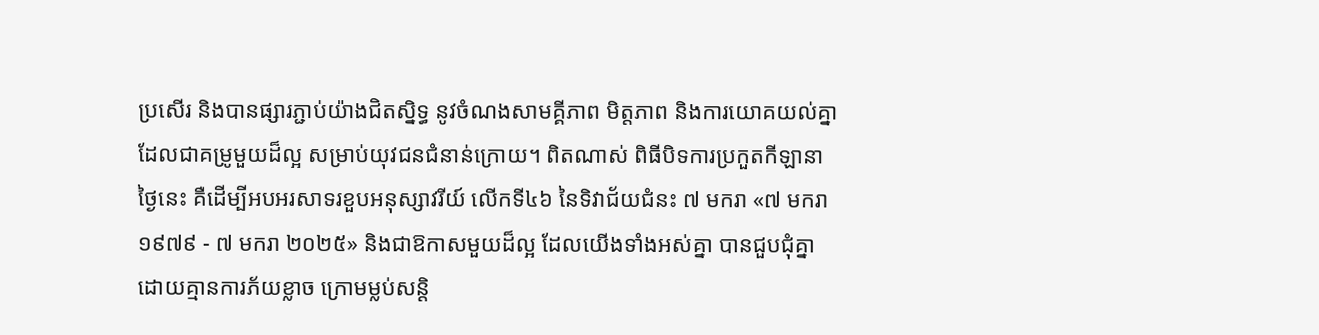ប្រសើរ និងបានផ្សារភ្ជាប់យ៉ាងជិតស្និទ្ធ នូវចំណងសាមគ្គីភាព មិត្តភាព និងការយោគយល់គ្នា ដែលជាគម្រូមួយដ៏ល្អ សម្រាប់យុវជនជំនាន់ក្រោយ។ ពិតណាស់ ពិធីបិទការប្រកួតកីឡានាថ្ងៃនេះ គឺដើម្បីអបអរសាទរខួបអនុស្សាវរីយ៍ លើកទី៤៦ នៃទិវាជ័យជំនះ ៧ មករា «៧ មករា ១៩៧៩ - ៧ មករា ២០២៥» និងជាឱកាសមួយដ៏ល្អ ដែលយើងទាំងអស់គ្នា បានជួបជុំគ្នាដោយគ្មានការភ័យខ្លាច ក្រោមម្លប់សន្តិ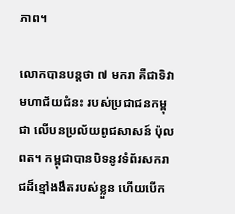ភាព។

លោកបានបន្តថា ៧ មករា គឺជាទិវាមហាជ័យជំនះ របស់ប្រជាជនកម្ពុជា លើបនប្រល័យពូជសាសន៍ ប៉ុល ពត។ កម្ពុជាបានបិទនូវទំព័រសករាជដ៏ខ្មៅងងឹតរបស់ខ្លួន ហើយបើក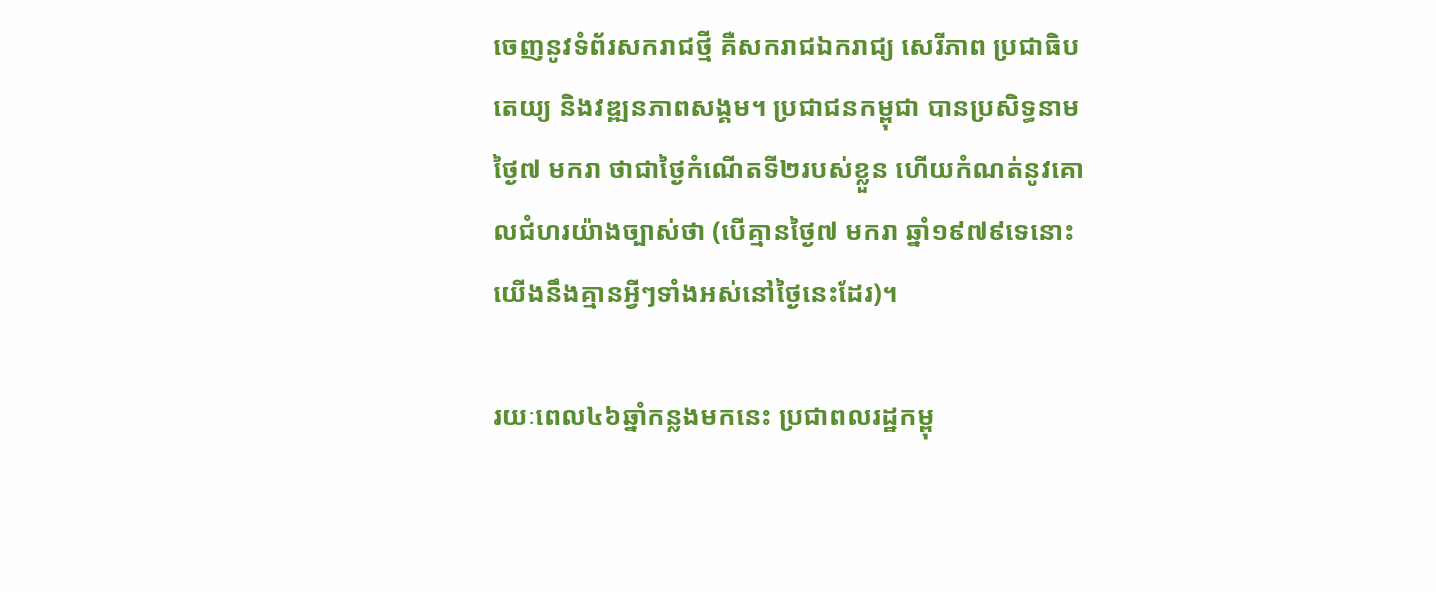ចេញនូវទំព័រសករាជថ្មី គឺសករាជឯករាជ្យ សេរីភាព ប្រជាធិបតេយ្យ និងវឌ្ឍនភាពសង្គម។ ប្រជាជនកម្ពុជា បានប្រសិទ្ធនាម ថ្ងៃ៧ មករា ថាជាថ្ងៃកំណើតទី២របស់ខ្លួន ហើយកំណត់នូវគោលជំហរយ៉ាងច្បាស់ថា (បើគ្មានថ្ងៃ៧ មករា ឆ្នាំ១៩៧៩ទេនោះ យើងនឹងគ្មានអ្វីៗទាំងអស់នៅថ្ងៃនេះដែរ)។

រយៈពេល៤៦ឆ្នាំកន្លងមកនេះ ប្រជាពលរដ្ឋកម្ពុ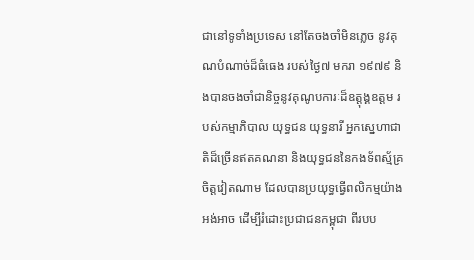ជានៅទូទាំងប្រទេស នៅតែចងចាំមិនភ្លេច នូវគុណបំណាច់ដ៏ធំធេង របស់ថ្ងៃ៧ មករា ១៩៧៩ និងបានចងចាំជានិច្ចនូវគុណូបការៈដ៏ឧត្តុង្គឧត្តម របស់កម្មាភិបាល យុទ្ធជន យុទ្ធនារី អ្នកស្នេហាជាតិដ៏ច្រើនឥតគណនា និងយុទ្ធជននៃកងទ័ពស្ម័គ្រចិត្តវៀតណាម ដែលបានប្រយុទ្ធធ្វើពលិកម្មយ៉ាងអង់អាច ដើម្បីរំដោះប្រជាជនកម្ពុជា ពីរបប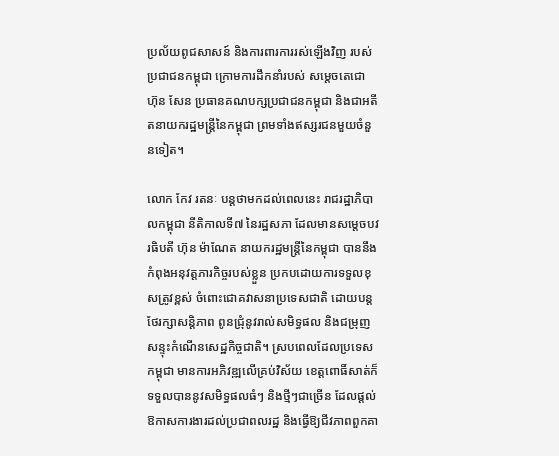ប្រល័យពូជសាសន៍ និងការពារការរស់ឡើងវិញ របស់ប្រជាជនកម្ពុជា ក្រោមការដឹកនាំរបស់ សម្តេចតេជោ ហ៊ុន សែន ប្រធានគណបក្សប្រជាជនកម្ពុជា និងជាអតីតនាយករដ្ឋមន្ត្រីនៃកម្ពុជា ព្រមទាំងឥស្សរជនមួយចំនួនទៀត។

លោក កែវ រតនៈ បន្តថាមកដល់ពេលនេះ រាជរដ្ឋាភិបាលកម្ពុជា នីតិកាលទី៧ នៃរដ្ឋសភា ដែលមានសម្តេចបវរធិបតី ហ៊ុន ម៉ាណែត នាយករដ្ឋមន្ត្រីនៃកម្ពុជា បាននឹងកំពុងអនុវត្តភារកិច្ចរបស់ខ្លួន ប្រកបដោយការទទួលខុសត្រូវខ្ពស់ ចំពោះជោគវាសនាប្រទេសជាតិ ដោយបន្តថែរក្សាសន្តិភាព ពូនជ្រុំនូវរាល់សមិទ្ធផល និងជម្រុញសន្ទុះកំណើនសេដ្ឋកិច្ចជាតិ។ ស្របពេលដែលប្រទេសកម្ពុជា មានការអភិវឌ្ឍលើគ្រប់វិស័យ ខេត្តពោធិ៍សាត់ក៏ទទួលបាននូវសមិទ្ធផលធំៗ និងថ្មីៗជាច្រើន ដែលផ្តល់ឱកាសការងារដល់ប្រជាពលរដ្ឋ និងធ្វើឱ្យជីវភាពពួកគា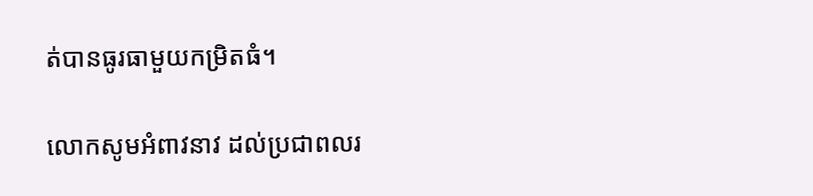ត់បានធូរធាមួយកម្រិតធំ។

លោកសូមអំពាវនាវ ដល់ប្រជាពលរ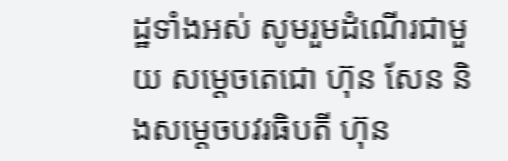ដ្ឋទាំងអស់ សូមរួមដំណើរជាមួយ សម្តេចតេជោ ហ៊ុន សែន និងសម្តេចបវរធិបតី ហ៊ុន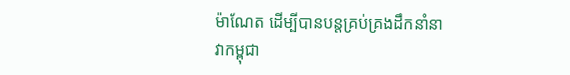ម៉ាណែត ដើម្បីបានបន្តគ្រប់គ្រងដឹកនាំនាវាកម្ពុជា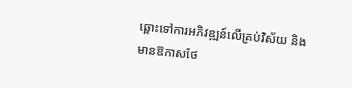ឆ្ពោះទៅការអភិវឌ្ឍន៍លើគ្រប់វិស័យ និងមានឱកាសថែ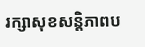រក្សាសុខសន្តិភាពប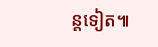ន្តទៀត៕